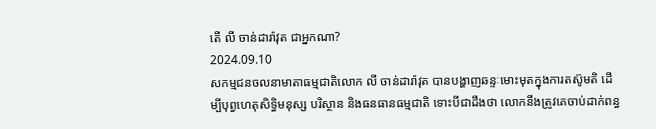តើ លី ចាន់ដារ៉ាវុត ជាអ្នកណា?
2024.09.10
សកម្មជនចលនាមាតាធម្មជាតិលោក លី ចាន់ដារ៉ាវុត បានបង្ហាញឆន្ទៈមោះមុតក្នុងការតស៊ូមតិ ដើម្បីបុព្វហេតុសិទ្ធិមនុស្ស បរិស្ថាន និងធនធានធម្មជាតិ ទោះបីជាដឹងថា លោកនឹងត្រូវគេចាប់ដាក់ពន្ធ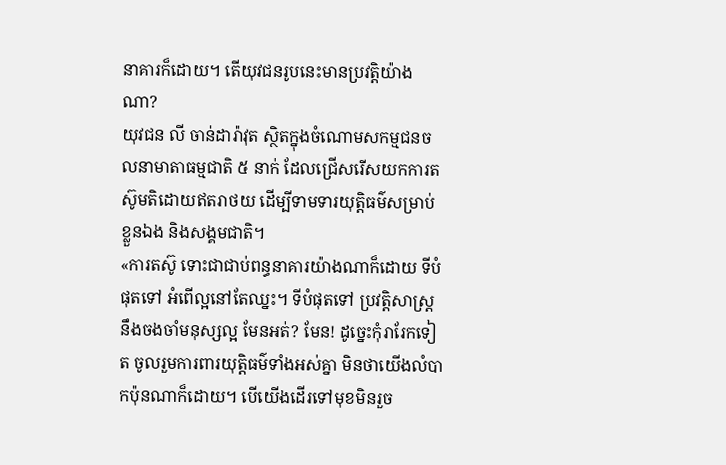នាគារក៏ដោយ។ តើយុវជនរូបនេះមានប្រវត្តិយ៉ាងណា?
យុវជន លី ចាន់ដារ៉ាវុត ស្ថិតក្នុងចំណោមសកម្មជនចលនាមាតាធម្មជាតិ ៥ នាក់ ដែលជ្រើសរើសយកការតស៊ូមតិដោយឥតរាថយ ដើម្បីទាមទារយុត្តិធម៌សម្រាប់ខ្លួនឯង និងសង្គមជាតិ។
«ការតស៊ូ ទោះជាជាប់ពន្ធនាគារយ៉ាងណាក៏ដោយ ទីបំផុតទៅ អំពើល្អនៅតែឈ្នះ។ ទីបំផុតទៅ ប្រវត្តិសាស្ត្រនឹងចងចាំមនុស្សល្អ មែនអត់? មែន! ដូច្នេះកុំរារែកទៀត ចូលរួមការពារយុត្តិធម៌ទាំងអស់គ្នា មិនថាយើងលំបាកប៉ុនណាក៏ដោយ។ បើយើងដើរទៅមុខមិនរួច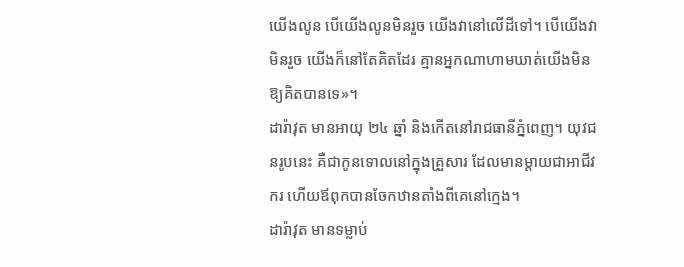យើងលូន បើយើងលូនមិនរួច យើងវានៅលើដីទៅ។ បើយើងវាមិនរួច យើងក៏នៅតែគិតដែរ គ្មានអ្នកណាហាមឃាត់យើងមិនឱ្យគិតបានទេ»។
ដារ៉ាវុត មានអាយុ ២៤ ឆ្នាំ និងកើតនៅរាជធានីភ្នំពេញ។ យុវជនរូបនេះ គឺជាកូនទោលនៅក្នុងគ្រួសារ ដែលមានម្ដាយជាអាជីវករ ហើយឪពុកបានចែកឋានតាំងពីគេនៅក្មេង។
ដារ៉ាវុត មានទម្លាប់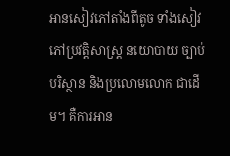អានសៀវភៅតាំងពីតូច ទាំងសៀវភៅប្រវត្តិសាស្ត្រ នយោបាយ ច្បាប់ បរិស្ថាន និងប្រលោមលោក ជាដើម។ គឺការអាន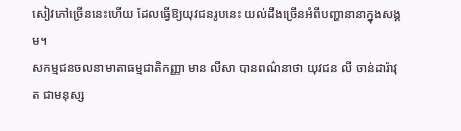សៀវភៅច្រើននេះហើយ ដែលធ្វើឱ្យយុវជនរូបនេះ យល់ដឹងច្រើនអំពីបញ្ហានានាក្នុងសង្គម។
សកម្មជនចលនាមាតាធម្មជាតិកញ្ញា មាន លីសា បានពណ៌នាថា យុវជន លី ចាន់ដារ៉ាវុត ជាមនុស្ស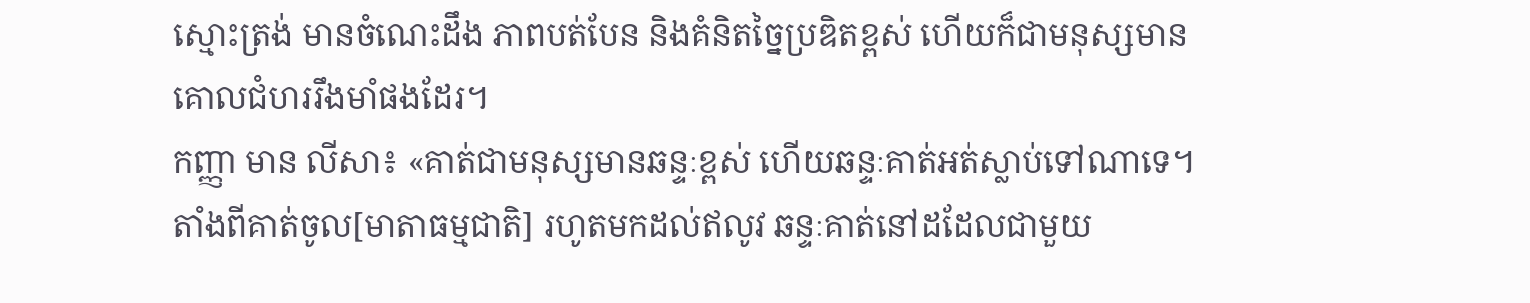ស្មោះត្រង់ មានចំណេះដឹង ភាពបត់បែន និងគំនិតច្នៃប្រឌិតខ្ពស់ ហើយក៏ជាមនុស្សមានគោលជំហររឹងមាំផងដែរ។
កញ្ញា មាន លីសា៖ «គាត់ជាមនុស្សមានឆន្ទៈខ្ពស់ ហើយឆន្ទៈគាត់អត់ស្លាប់ទៅណាទេ។ តាំងពីគាត់ចូល[មាតាធម្មជាតិ] រហូតមកដល់ឥលូវ ឆន្ទៈគាត់នៅដដែលជាមួយ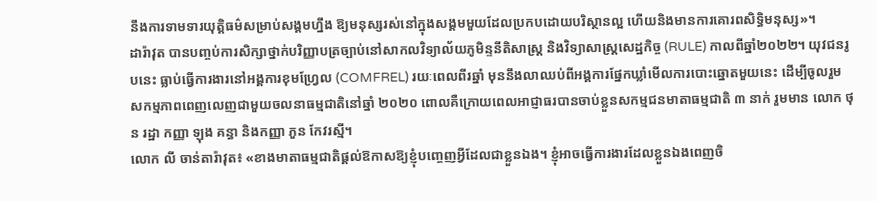នឹងការទាមទារយុត្តិធម៌សម្រាប់សង្គមហ្នឹង ឱ្យមនុស្សរស់នៅក្នុងសង្គមមួយដែលប្រកបដោយបរិស្ថានល្អ ហើយនិងមានការគោរពសិទ្ធិមនុស្ស»។
ដារ៉ាវុត បានបញ្ចប់ការសិក្សាថ្នាក់បរិញ្ញាបត្រច្បាប់នៅសាកលវិទ្យាល័យភូមិន្ទនីតិសាស្ត្រ និងវិទ្យាសាស្ត្រសេដ្ឋកិច្ច (RULE) កាលពីឆ្នាំ២០២២។ យុវជនរូបនេះ ធ្លាប់ធ្វើការងារនៅអង្គការខុមហ្វ្រែល (COMFREL) រយៈពេលពីរឆ្នាំ មុននឹងលាឈប់ពីអង្គការផ្នែកឃ្លាំមើលការបោះឆ្នោតមួយនេះ ដើម្បីចូលរួមសកម្មភាពពេញលេញជាមួយចលនាធម្មជាតិនៅឆ្នាំ ២០២០ ពោលគឺក្រោយពេលអាជ្ញាធរបានចាប់ខ្លួនសកម្មជនមាតាធម្មជាតិ ៣ នាក់ រួមមាន លោក ថុន រដ្ឋា កញ្ញា ឡុង គន្ធា និងកញ្ញា ភួន កែវរស្មី។
លោក លី ចាន់តារ៉ាវុត៖ «ខាងមាតាធម្មជាតិផ្ដល់ឱកាសឱ្យខ្ញុំបញ្ចេញអ្វីដែលជាខ្លួនឯង។ ខ្ញុំអាចធ្វើការងារដែលខ្លួនឯងពេញចិ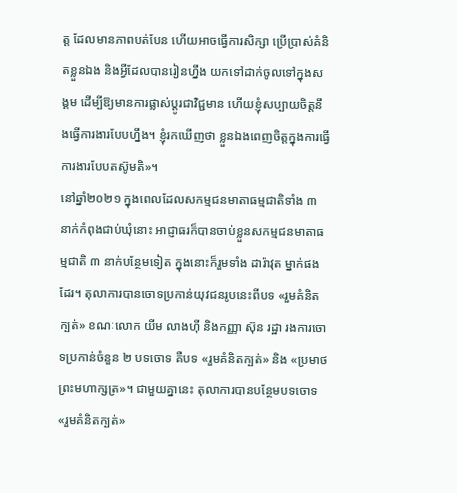ត្ត ដែលមានភាពបត់បែន ហើយអាចធ្វើការសិក្សា ប្រើប្រាស់គំនិតខ្លួនឯង និងអ្វីដែលបានរៀនហ្នឹង យកទៅដាក់ចូលទៅក្នុងសង្គម ដើម្បីឱ្យមានការផ្លាស់ប្ដូរជាវិជ្ជមាន ហើយខ្ញុំសប្បាយចិត្តនឹងធ្វើការងារបែបហ្នឹង។ ខ្ញុំរកឃើញថា ខ្លួនឯងពេញចិត្តក្នុងការធ្វើការងារបែបតស៊ូមតិ»។
នៅឆ្នាំ២០២១ ក្នុងពេលដែលសកម្មជនមាតាធម្មជាតិទាំង ៣ នាក់កំពុងជាប់ឃុំនោះ អាជ្ញាធរក៏បានចាប់ខ្លួនសកម្មជនមាតាធម្មជាតិ ៣ នាក់បន្ថែមទៀត ក្នុងនោះក៏រួមទាំង ដារ៉ាវុត ម្នាក់ផងដែរ។ តុលាការបានចោទប្រកាន់យុវជនរូបនេះពីបទ «រួមគំនិតក្បត់» ខណៈលោក យីម លាងហ៊ី និងកញ្ញា ស៊ុន រដ្ឋា រងការចោទប្រកាន់ចំនួន ២ បទចោទ គឺបទ «រួមគំនិតក្បត់» និង «ប្រមាថព្រះមហាក្សត្រ»។ ជាមួយគ្នានេះ តុលាការបានបន្ថែមបទចោទ «រួមគំនិតក្បត់»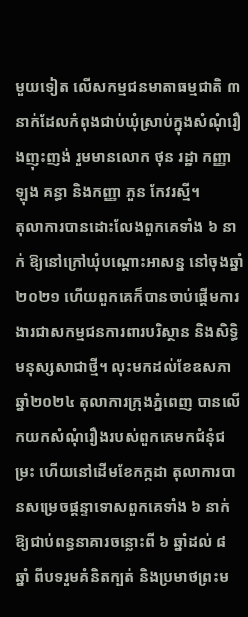មួយទៀត លើសកម្មជនមាតាធម្មជាតិ ៣ នាក់ដែលកំពុងជាប់ឃុំស្រាប់ក្នុងសំណុំរឿងញុះញង់ រួមមានលោក ថុន រដ្ឋា កញ្ញា ឡុង គន្ធា និងកញ្ញា ភួន កែវរស្មី។
តុលាការបានដោះលែងពួកគេទាំង ៦ នាក់ ឱ្យនៅក្រៅឃុំបណ្ដោះអាសន្ន នៅចុងឆ្នាំ២០២១ ហើយពួកគេក៏បានចាប់ផ្ដើមការងារជាសកម្មជនការពារបរិស្ថាន និងសិទ្ធិមនុស្សសាជាថ្មី។ លុះមកដល់ខែឧសភា ឆ្នាំ២០២៤ តុលាការក្រុងភ្នំពេញ បានលើកយកសំណុំរឿងរបស់ពួកគេមកជំនុំជម្រះ ហើយនៅដើមខែកក្កដា តុលាការបានសម្រេចផ្ដន្ទាទោសពួកគេទាំង ៦ នាក់ ឱ្យជាប់ពន្ធនាគារចន្លោះពី ៦ ឆ្នាំដល់ ៨ ឆ្នាំ ពីបទរួមគំនិតក្បត់ និងប្រមាថព្រះម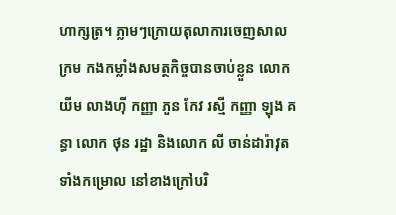ហាក្សត្រ។ ភ្លាមៗក្រោយតុលាការចេញសាលក្រម កងកម្លាំងសមត្ថកិច្ចបានចាប់ខ្លួន លោក យីម លាងហ៊ី កញ្ញា ភួន កែវ រស្មី កញ្ញា ឡុង គន្ធា លោក ថុន រដ្ឋា និងលោក លី ចាន់ដារ៉ាវុត ទាំងកម្រោល នៅខាងក្រៅបរិ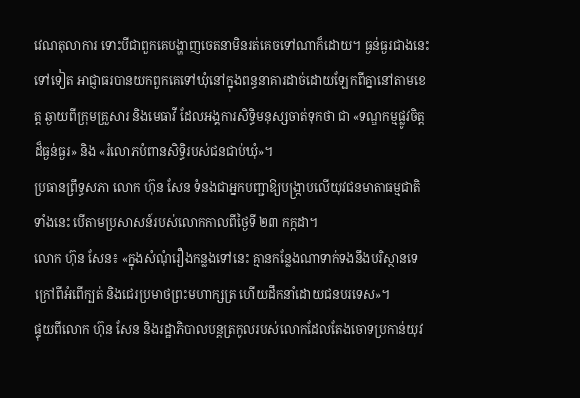វេណតុលាការ ទោះបីជាពួកគេបង្ហាញចេតនាមិនរត់គេចទៅណាក៏ដោយ។ ធ្ងន់ធ្ងរជាងនេះទៅទៀត អាជ្ញាធរបានយកពួកគេទៅឃុំនៅក្នុងពន្ធនាគារដាច់ដោយឡែកពីគ្នានៅតាមខេត្ត ឆ្ងាយពីក្រុមគ្រួសារ និងមេធាវី ដែលអង្គការសិទ្ធិមនុស្សចាត់ទុកថា ជា «ទណ្ឌកម្មផ្លូវចិត្តដ៏ធ្ងន់ធ្ងរ» និង «រំលោភបំពានសិទ្ធិរបស់ជនជាប់ឃុំ»។
ប្រធានព្រឹទ្ធសភា លោក ហ៊ុន សែន ទំនងជាអ្នកបញ្ជាឱ្យបង្ក្រាបលើយុវជនមាតាធម្មជាតិទាំងនេះ បើតាមប្រសាសន៍របស់លោកកាលពីថ្ងៃទី ២៣ កក្កដា។
លោក ហ៊ុន សែន៖ «ក្នុងសំណុំរឿងកន្លងទៅនេះ គ្មានកន្លែងណាទាក់ទងនឹងបរិស្ថានទេ ក្រៅពីអំពើក្បត់ និងជេរប្រមាថព្រះមហាក្សត្រ ហើយដឹកនាំដោយជនបរទេស»។
ផ្ទុយពីលោក ហ៊ុន សែន និងរដ្ឋាភិបាលបន្តត្រកូលរបស់លោកដែលតែងចោទប្រកាន់យុវ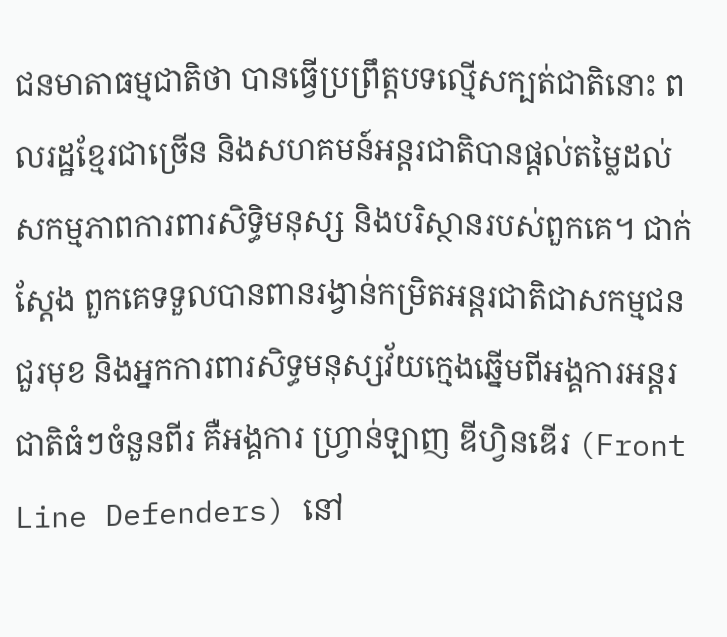ជនមាតាធម្មជាតិថា បានធ្វើប្រព្រឹត្តបទល្មើសក្បត់ជាតិនោះ ពលរដ្ឋខ្មែរជាច្រើន និងសហគមន៍អន្តរជាតិបានផ្ដល់តម្លៃដល់សកម្មភាពការពារសិទ្ធិមនុស្ស និងបរិស្ថានរបស់ពួកគេ។ ជាក់ស្ដែង ពួកគេទទួលបានពានរង្វាន់កម្រិតអន្តរជាតិជាសកម្មជនជួរមុខ និងអ្នកការពារសិទ្ធមនុស្សវ័យក្មេងឆ្នើមពីអង្គការអន្តរជាតិធំៗចំនួនពីរ គឺអង្គការ ហ្វ្រាន់ឡាញ ឌីហ្វិនឌើរ (Front Line Defenders) នៅ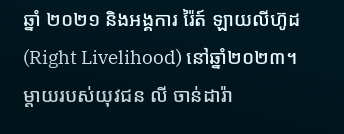ឆ្នាំ ២០២១ និងអង្គការ រ៉ៃត៍ ឡាយលីហ៊ូដ (Right Livelihood) នៅឆ្នាំ២០២៣។
ម្ដាយរបស់យុវជន លី ចាន់ដារ៉ា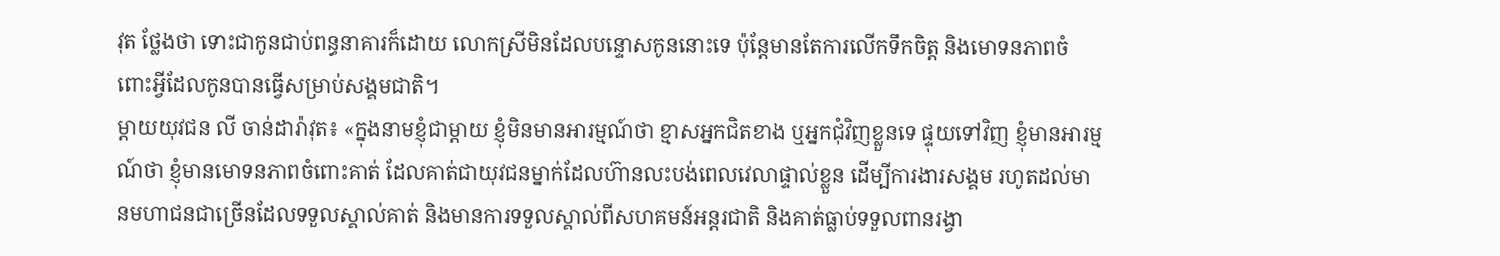វុត ថ្លែងថា ទោះជាកូនជាប់ពន្ធនាគារក៏ដោយ លោកស្រីមិនដែលបន្ទោសកូននោះទេ ប៉ុន្តែមានតែការលើកទឹកចិត្ត និងមោទនភាពចំពោះអ្វីដែលកូនបានធ្វើសម្រាប់សង្គមជាតិ។
ម្ដាយយុវជន លី ចាន់ដារ៉ាវុត៖ «ក្នុងនាមខ្ញុំជាម្ដាយ ខ្ញុំមិនមានអារម្មណ៍ថា ខ្មាសអ្នកជិតខាង ឬអ្នកជុំវិញខ្លួនទេ ផ្ទុយទៅវិញ ខ្ញុំមានអារម្មណ៍ថា ខ្ញុំមានមោទនភាពចំពោះគាត់ ដែលគាត់ជាយុវជនម្នាក់ដែលហ៊ានលះបង់ពេលវេលាផ្ទាល់ខ្លួន ដើម្បីការងារសង្គម រហូតដល់មានមហាជនជាច្រើនដែលទទួលស្គាល់គាត់ និងមានការទទួលស្គាល់ពីសហគមន៍អន្តរជាតិ និងគាត់ធ្លាប់ទទួលពានរង្វា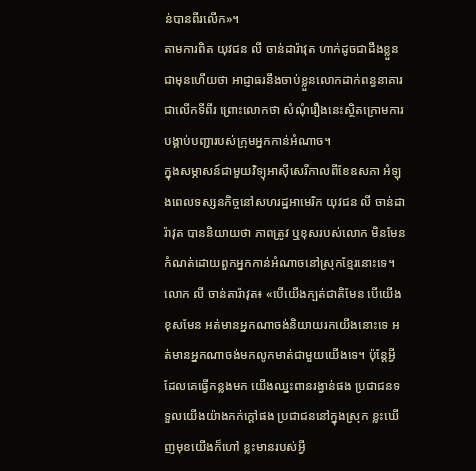ន់បានពីរលើក»។
តាមការពិត យុវជន លី ចាន់ដារ៉ាវុត ហាក់ដូចជាដឹងខ្លួនជាមុនហើយថា អាជ្ញាធរនឹងចាប់ខ្លួនលោកដាក់ពន្ធនាគារជាលើកទីពីរ ព្រោះលោកថា សំណុំរឿងនេះស្ថិតក្រោមការបង្គាប់បញ្ជារបស់ក្រុមអ្នកកាន់អំណាច។
ក្នុងសម្ភាសន៍ជាមួយវិទ្យុអាស៊ីសេរីកាលពីខែឧសភា អំឡុងពេលទស្សនកិច្ចនៅសហរដ្ឋអាមេរិក យុវជន លី ចាន់ដារ៉ាវុត បាននិយាយថា ភាពត្រូវ ឬខុសរបស់លោក មិនមែនកំណត់ដោយពួកអ្នកកាន់អំណាចនៅស្រុកខ្មែរនោះទេ។
លោក លី ចាន់តារ៉ាវុត៖ «បើយើងក្បត់ជាតិមែន បើយើងខុសមែន អត់មានអ្នកណាចង់និយាយរកយើងនោះទេ អត់មានអ្នកណាចង់មកលូកមាត់ជាមួយយើងទេ។ ប៉ុន្តែអ្វីដែលគេធ្វើកន្លងមក យើងឈ្នះពានរង្វាន់ផង ប្រជាជនទទួលយើងយ៉ាងកក់ក្ដៅផង ប្រជាជននៅក្នុងស្រុក ខ្លះឃើញមុខយើងក៏ហៅ ខ្លះមានរបស់អ្វី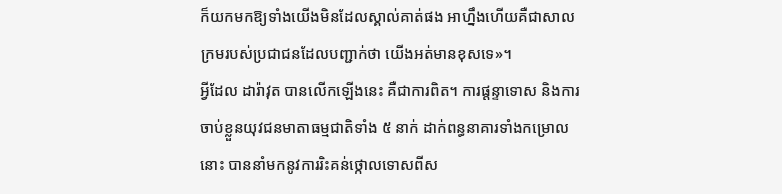ក៏យកមកឱ្យទាំងយើងមិនដែលស្គាល់គាត់ផង អាហ្នឹងហើយគឺជាសាលក្រមរបស់ប្រជាជនដែលបញ្ជាក់ថា យើងអត់មានខុសទេ»។
អ្វីដែល ដារ៉ាវុត បានលើកឡើងនេះ គឺជាការពិត។ ការផ្ដន្ទាទោស និងការចាប់ខ្លួនយុវជនមាតាធម្មជាតិទាំង ៥ នាក់ ដាក់ពន្ធនាគារទាំងកម្រោលនោះ បាននាំមកនូវការរិះគន់ថ្កោលទោសពីស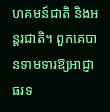ហគមន៍ជាតិ និងអន្តរជាតិ។ ពួកគេបានទាមទារឱ្យអាជ្ញាធរទ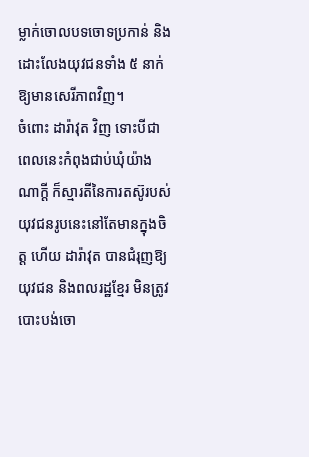ម្លាក់ចោលបទចោទប្រកាន់ និងដោះលែងយុវជនទាំង ៥ នាក់ឱ្យមានសេរីភាពវិញ។
ចំពោះ ដារ៉ាវុត វិញ ទោះបីជាពេលនេះកំពុងជាប់ឃុំយ៉ាងណាក្ដី ក៏ស្មារតីនៃការតស៊ូរបស់យុវជនរូបនេះនៅតែមានក្នុងចិត្ត ហើយ ដារ៉ាវុត បានជំរុញឱ្យយុវជន និងពលរដ្ឋខ្មែរ មិនត្រូវបោះបង់ចោ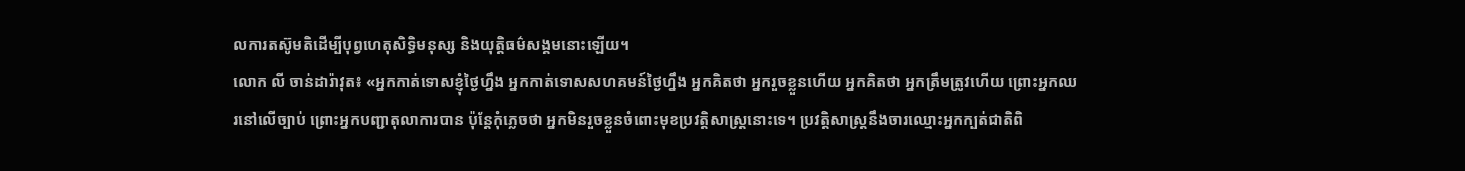លការតស៊ូមតិដើម្បីបុព្វហេតុសិទ្ធិមនុស្ស និងយុត្តិធម៌សង្គមនោះឡើយ។
លោក លី ចាន់ដារ៉ាវុត៖ «អ្នកកាត់ទោសខ្ញុំថ្ងៃហ្នឹង អ្នកកាត់ទោសសហគមន៍ថ្ងៃហ្នឹង អ្នកគិតថា អ្នករួចខ្លួនហើយ អ្នកគិតថា អ្នកត្រឹមត្រូវហើយ ព្រោះអ្នកឈរនៅលើច្បាប់ ព្រោះអ្នកបញ្ជាតុលាការបាន ប៉ុន្តែកុំភ្លេចថា អ្នកមិនរួចខ្លួនចំពោះមុខប្រវត្តិសាស្ត្រនោះទេ។ ប្រវត្តិសាស្ត្រនឹងចារឈ្មោះអ្នកក្បត់ជាតិពិ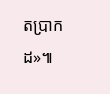តប្រាកដ»៕